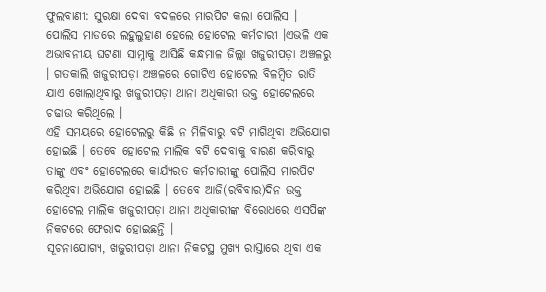ଫୁଲବାଣୀ: ସୁରକ୍ଷା ଦେବା ବଦଳରେ ମାରପିଟ କଲା ପୋଲିସ । ପୋଲିସ ମାଡରେ ଲହୁଲୁହାଣ ହେଲେ ହୋଟେଲ କର୍ମଚାରୀ ।ଏଭଳି ଏକ ଅଭାବନୀୟ ଘଟଣା ସାମ୍ନାକୁ ଆସିଛି କନ୍ଧମାଳ ଜିଲ୍ଲା ଖଜୁରୀପଡ଼ା ଅଞ୍ଚଳରୁ । ଗତକାଲି ଖଜୁରୀପଡ଼ା ଅଞ୍ଚଳରେ ଗୋଟିଏ ହୋଟେଲ ବିଳମ୍ବିତ ରାତି ଯାଏ ଖୋଲାଥିବାରୁ ଖଜୁରୀପଡ଼ା ଥାନା ଅଧିକାରୀ ଉକ୍ତ ହୋଟେଲରେ ଚଢାଉ କରିଥିଲେ ।
ଏହି ସମୟରେ ହୋଟେଲରୁ କିଛି ନ ମିଳିବାରୁ ବଟି ମାଗିଥିବା ଅଭିଯୋଗ ହୋଇଛି । ତେବେ ହୋଟେଲ ମାଲିକ ବଟି ଦେବାକୁ ବାରଣ କରିବାରୁ ତାଙ୍କୁ ଏବଂ ହୋଟେଲରେ କାର୍ଯ୍ୟରତ କର୍ମଚାରୀଙ୍କୁ ପୋଲିସ ମାରପିଟ କରିଥିବା ଅଭିଯୋଗ ହୋଇଛି । ତେବେ ଆଜି(ରବିବାର)ଦିନ ଉକ୍ତ ହୋଟେଲ ମାଲିକ ଖଜୁରୀପଡ଼ା ଥାନା ଅଧିକାରୀଙ୍କ ବିରୋଧରେ ଏସପିଙ୍କ ନିକଟରେ ଫେରାଦ ହୋଇଛନ୍ତି ।
ସୂଚନାଯୋଗ୍ୟ, ଖଜୁରୀପଡ଼ା ଥାନା ନିକଟସ୍ଥ ମୁଖ୍ୟ ରାସ୍ତାରେ ଥିବା ଏକ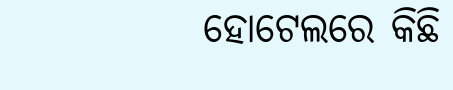ହୋଟେଲରେ କିଛି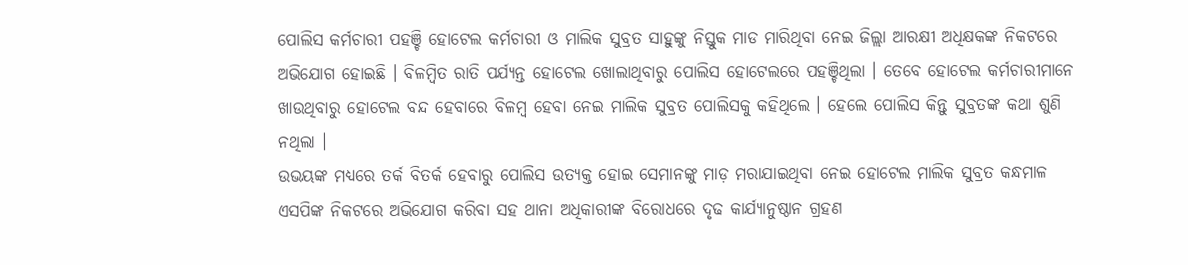ପୋଲିସ କର୍ମଚାରୀ ପହଞ୍ଚି ହୋଟେଲ କର୍ମଚାରୀ ଓ ମାଲିକ ସୁବ୍ରତ ସାହୁଙ୍କୁ ନିସ୍ତୁକ ମାଡ ମାରିଥିବା ନେଇ ଜିଲ୍ଲା ଆରକ୍ଷୀ ଅଧିକ୍ଷକଙ୍କ ନିକଟରେ ଅଭିଯୋଗ ହୋଇଛି । ବିଳମ୍ବିତ ରାତି ପର୍ଯ୍ୟନ୍ତ ହୋଟେଲ ଖୋଲାଥିବାରୁ ପୋଲିସ ହୋଟେଲରେ ପହଞ୍ଚିଥିଲା । ତେବେ ହୋଟେଲ କର୍ମଚାରୀମାନେ ଖାଉଥିବାରୁ ହୋଟେଲ ବନ୍ଦ ହେବାରେ ବିଳମ୍ବ ହେବା ନେଇ ମାଲିକ ସୁବ୍ରତ ପୋଲିସକୁ କହିଥିଲେ । ହେଲେ ପୋଲିସ କିନ୍ତୁ ସୁବ୍ରତଙ୍କ କଥା ଶୁଣି ନଥିଲା ।
ଉଭୟଙ୍କ ମଧ୍ୟରେ ତର୍କ ବିତର୍କ ହେବାରୁ ପୋଲିସ ଉତ୍ୟକ୍ତ ହୋଇ ସେମାନଙ୍କୁ ମାଡ଼ ମରାଯାଇଥିବା ନେଇ ହୋଟେଲ ମାଲିକ ସୁବ୍ରତ କନ୍ଧମାଳ ଏସପିଙ୍କ ନିକଟରେ ଅଭିଯୋଗ କରିବା ସହ ଥାନା ଅଧିକାରୀଙ୍କ ବିରୋଧରେ ଦୃଢ କାର୍ଯ୍ୟାନୁଷ୍ଠାନ ଗ୍ରହଣ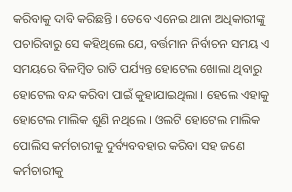କରିବାକୁ ଦାବି କରିଛନ୍ତି । ତେବେ ଏନେଇ ଥାନା ଅଧିକାରୀଙ୍କୁ ପଚାରିବାରୁ ସେ କହିଥିଲେ ଯେ, ବର୍ତ୍ତମାନ ନିର୍ବାଚନ ସମୟ ଏ ସମୟରେ ବିଳମ୍ବିତ ରାତି ପର୍ଯ୍ୟନ୍ତ ହୋଟେଲ ଖୋଲା ଥିବାରୁ ହୋଟେଲ ବନ୍ଦ କରିବା ପାଇଁ କୁହାଯାଇଥିଲା । ହେଲେ ଏହାକୁ ହୋଟେଲ ମାଲିକ ଶୁଣି ନଥିଲେ । ଓଲଟି ହୋଟେଲ ମାଲିକ ପୋଲିସ କର୍ମଚାରୀକୁ ଦୁର୍ବ୍ୟବବହାର କରିବା ସହ ଜଣେ କର୍ମଚାରୀକୁ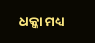ଧକ୍କା ମଧ୍ୟ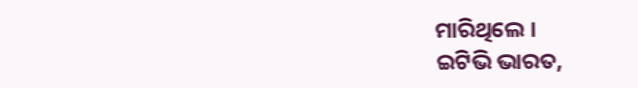ମାରିଥିଲେ ।
ଇଟିଭି ଭାରତ,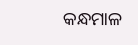କନ୍ଧମାଳ